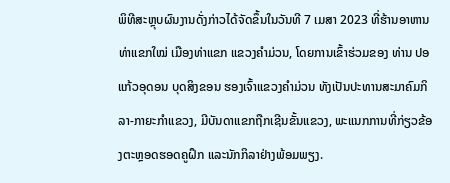ພິທີສະຫຼຸບຜົນງານດັ່ງກ່າວໄດ້ຈັດຂຶ້ນໃນວັນທີ 7 ເມສາ 2023 ທີ່ຮ້ານອາຫານທ່າແຂກໃໝ່ ເມືອງທ່າແຂກ ແຂວງຄໍາມ່ວນ, ໂດຍການເຂົ້າຮ່ວມຂອງ ທ່ານ ປອ ແກ້ວອຸດອນ ບຸດສິງຂອນ ຮອງເຈົ້າແຂວງຄໍາມ່ວນ ທັງເປັນປະທານສະມາຄົມກິລາ-ກາຍະກໍາແຂວງ, ມີບັນດາແຂກຖືກເຊີນຂັ້ນແຂວງ, ພະແນກການທີ່ກ່ຽວຂ້ອງຕະຫຼອດຮອດຄູຝຶກ ແລະນັກກິລາຢ່າງພ້ອມພຽງ.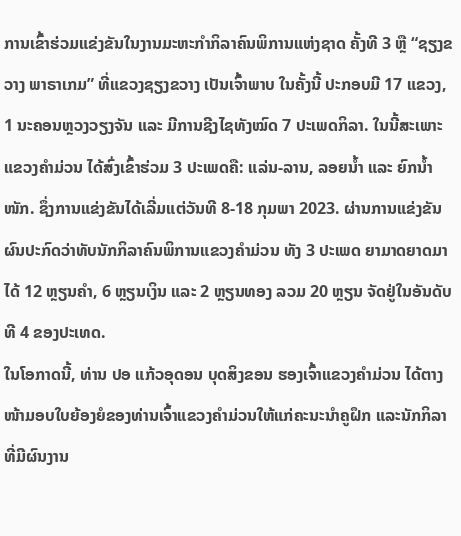ການເຂົ້າຮ່ວມແຂ່ງຂັນໃນງານມະຫະກຳກິລາຄົນພິການແຫ່ງຊາດ ຄັ້ງທີ 3 ຫຼື “ຊຽງຂວາງ ພາຣາເກມ” ທີ່ແຂວງຊຽງຂວາງ ເປັນເຈົ້າພາບ ໃນຄັ້ງນີ້ ປະກອບມີ 17 ແຂວງ, 1 ນະຄອນຫຼວງວຽງຈັນ ແລະ ມີການຊີງໄຊທັງໝົດ 7 ປະເພດກິລາ. ໃນນີ້ສະເພາະແຂວງຄໍາມ່ວນ ໄດ້ສົ່ງເຂົ້າຮ່ວມ 3 ປະເພດຄື: ແລ່ນ-ລານ, ລອຍນໍ້າ ແລະ ຍົກນໍ້າໜັກ. ຊຶ່ງການແຂ່ງຂັນໄດ້ເລີ່ມແຕ່ວັນທີ 8-18 ກຸມພາ 2023. ຜ່ານການແຂ່ງຂັນຜົນປະກົດວ່າທັບນັກກິລາຄົນພິການແຂວງຄຳມ່ວນ ທັງ 3 ປະເພດ ຍາມາດຍາດມາໄດ້ 12 ຫຼຽນຄໍາ, 6 ຫຼຽນເງິນ ແລະ 2 ຫຼຽນທອງ ລວມ 20 ຫຼຽນ ຈັດຢູ່ໃນອັນດັບທີ 4 ຂອງປະເທດ.
ໃນໂອກາດນີ້, ທ່ານ ປອ ແກ້ວອຸດອນ ບຸດສິງຂອນ ຮອງເຈົ້າແຂວງຄໍາມ່ວນ ໄດ້ຕາງໜ້າມອບໃບຍ້ອງຍໍຂອງທ່ານເຈົ້າແຂວງຄໍາມ່ວນໃຫ້ແກ່ຄະນະນໍາຄູຝຶກ ແລະນັກກິລາ ທີ່ມີຜົນງານ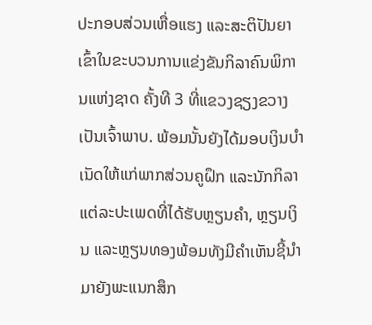ປະກອບສ່ວນເຫື່ອແຮງ ແລະສະຕິປັນຍາເຂົ້າໃນຂະບວນການແຂ່ງຂັນກິລາຄົນພິການແຫ່ງຊາດ ຄັ້ງທີ 3 ທີ່ແຂວງຊຽງຂວາງ ເປັນເຈົ້າພາບ. ພ້ອມນັ້ນຍັງໄດ້ມອບເງິນບໍາເນັດໃຫ້ແກ່ພາກສ່ວນຄູຝຶກ ແລະນັກກິລາແຕ່ລະປະເພດທີ່ໄດ້ຮັບຫຼຽນຄໍາ, ຫຼຽນເງິນ ແລະຫຼຽນທອງພ້ອມທັງມີຄໍາເຫັນຊີ້ນໍາມາຍັງພະແນກສຶກ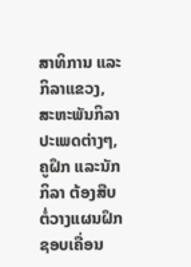ສາທິການ ແລະກິລາແຂວງ, ສະຫະພັນກິລາປະເພດຕ່າງໆ, ຄູຝຶກ ແລະນັກກິລາ ຕ້ອງສືບຕໍ່ວາງແຜນຝຶກຊອບເຄື່ອນ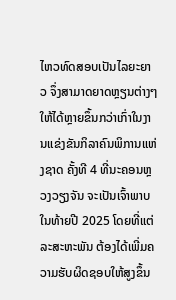ໄຫວທົດສອບເປັນໄລຍະຍາວ ຈຶ່ງສາມາດຍາດຫຼຽນຕ່າງໆໃຫ້ໄດ້ຫຼາຍຂຶ້ນກວ່າເກົ່າໃນງານແຂ່ງຂັນກິລາຄົນພິການແຫ່ງຊາດ ຄັ້ງທີ 4 ທີ່ນະຄອນຫຼວງວຽງຈັນ ຈະເປັນເຈົ້າພາບໃນທ້າຍປີ 2025 ໂດຍທີ່ແຕ່ລະສະຫະພັນ ຕ້ອງໄດ້ເພີ່ມຄວາມຮັບຜິດຊອບໃຫ້ສູງຂຶ້ນ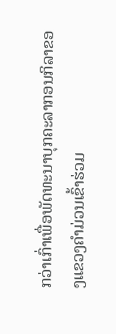ກວ່າເກົ່າເພື່ອພັດທະນາບຸກຄະລາກອນກິລາຂອງແຂວງຄໍາມ່ວນເຂົ້າຮ່ວມ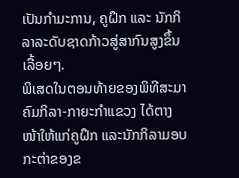ເປັນກໍາມະການ, ຄູຝຶກ ແລະ ນັກກິລາລະດັບຊາດກ້າວສູ່ສາກົນສູງຂຶ້ນເລື້ອຍໆ.
ພິເສດໃນຕອນທ້າຍຂອງພິທີສະມາຄົມກິລາ-ກາຍະກໍາແຂວງ ໄດ້ຕາງໜ້າໃຫ້ແກ່ຄູຝຶກ ແລະນັກກິລາມອບກະຕ່າຂອງຂ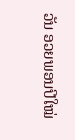ວັນ ອວຍພອນປີໃໝ່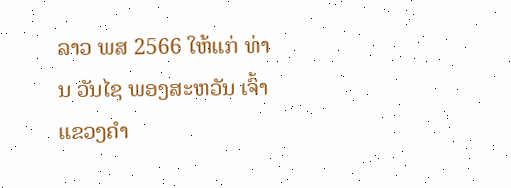ລາວ ພສ 2566 ໃຫ້ແກ່ ທ່ານ ວັນໄຊ ພອງສະຫວັນ ເຈົ້າແຂວງຄໍາ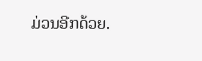ມ່ວນອີກດ້ວຍ.